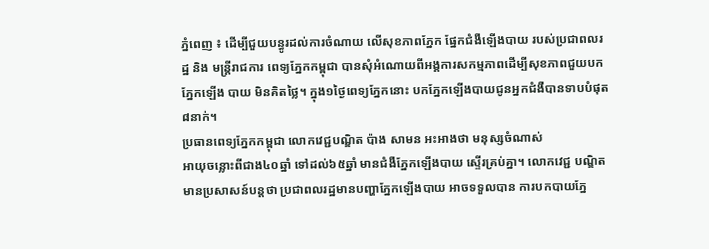ភ្នំពេញ ៖ ដើម្បីជួយបន្ធូរដល់ការចំណាយ លើសុខភាពភ្នែក ផ្នែកជំងឺឡើងបាយ របស់ប្រជាពលរដ្ឋ និង មន្ត្រីរាជការ ពេទ្យភ្នែកកម្ពុជា បានសុំអំណោយពីអង្គការសកម្មភាពដើម្បីសុខភាពជួយបកភ្នែកឡើង បាយ មិនគិតថ្លៃ។ ក្នុង១ថ្ងៃពេទ្យភ្នែកនោះ បកភ្នែកឡើងបាយជូនអ្នកជំងឺបានទាបបំផុត ៨នាក់។
ប្រធានពេទ្យភ្នែកកម្ពុជា លោកវេជ្ជបណ្ឌិត ប៉ាង សាមន អះអាងថា មនុស្សចំណាស់
អាយុចន្លោះពីជាង៤០ឆ្នាំ ទៅដល់៦៥ឆ្នាំ មានជំងឺភ្នែកឡើងបាយ សើ្ទរគ្រប់គ្នា។ លោកវេជ្ជ បណ្ឌិត មានប្រសាសន៍បន្តថា ប្រជាពលរដ្ឋមានបញ្ហាភ្នែកឡើងបាយ អាចទទួលបាន ការបកបាយភ្នែ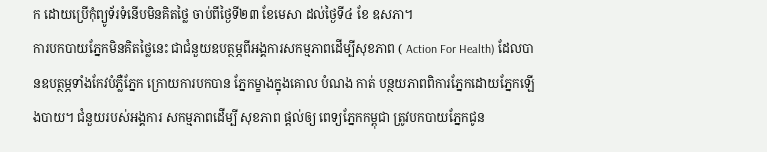ក ដោយប្រើកុំព្យូទ័រទំនើបមិនគិតថ្លៃ ចាប់ពីថ្ងៃទី២៣ ខែមេសា ដល់ថ្ងៃទី៤ ខែ ឧសភា។
ការបកបាយភ្នែកមិនគិតថ្លៃនេះ ជាជំនួយឧបត្ថម្ភពីអង្គការសកម្មភាពដើម្បីសុខភាព ( Action For Health) ដែលបានឧបត្ថម្ភទាំងកែវបំភ្លឺភ្នែក ក្រោយការបកបាន ភ្នែកម្ខាងក្នុងគោល បំណង កាត់ បន្ថយភាពពិការភ្នែកដោយភ្នែកឡើងបាយ។ ជំនួយរបស់អង្គការ សកម្មភាពដើម្បី សុខភាព ផ្តល់ឲ្យ ពេទ្យភ្នែកកម្ពុជា ត្រូវបកបាយភ្នែកជូន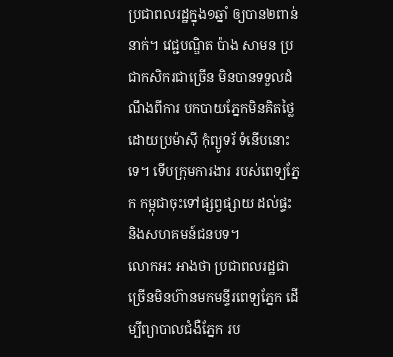ប្រជាពលរដ្ឋក្នុង១ឆ្នាំ ឲ្យបាន២ពាន់នាក់។ វេជ្ជបណ្ឌិត ប៉ាង សាមន ប្រជាកសិករជាច្រើន មិនបានទទួលដំណឹងពីការ បកបាយភ្នែកមិនគិតថ្លៃ ដោយប្រម៉ាស៊ី កុំព្យូទរ័ ទំនើបនោះទេ។ ទើបក្រុមការងារ របស់ពេទ្យភ្នែក កម្ពុជាចុះទៅផ្សព្វផ្សាយ ដល់ផ្ទះ និងសហគមន៍ជនបទ។
លោកអះ អាងថា ប្រជាពលរដ្ឋជាច្រើនមិនហ៊ានមកមន្ទីរពេទ្យភ្នែក ដើម្បីព្យាបាលជំងឺភ្នែក រប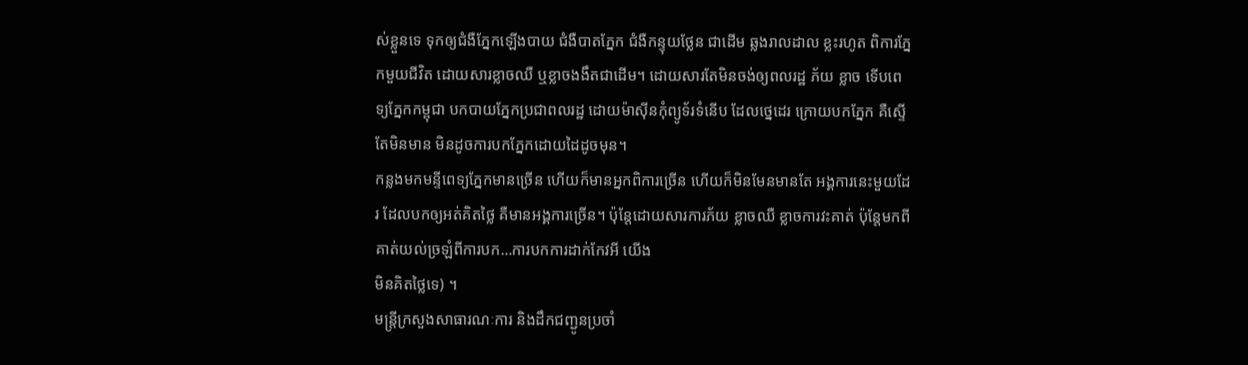ស់ខ្លួនទេ ទុកឲ្យជំងឺភ្នែកឡើងបាយ ជំងឺបាតភ្នែក ជំងឺកន្ទុយថ្លែន ជាដើម ឆ្លងរាលដាល ខ្លះរហូត ពិការភ្នែកមួយជីវិត ដោយសារខ្លាចឈឺ ឬខ្លាចងងឹតជាដើម។ ដោយសារតែមិនចង់ឲ្យពលរដ្ឋ ភ័យ ខ្លាច ទើបពេទ្យភ្នែកកម្ពុជា បកបាយភ្នែកប្រជាពលរដ្ឋ ដោយម៉ាស៊ីនកុំព្យូទ័រទំនើប ដែលថ្នេដេរ ក្រោយបកភ្នែក គឺស្ទើតែមិនមាន មិនដូចការបកភ្នែកដោយដៃដូចមុន។
កន្លងមកមន្ទីពេទ្យភ្នែកមានច្រើន ហើយក៏មានអ្នកពិការច្រើន ហើយក៏មិនមែនមានតែ អង្គការនេះមួយដែរ ដែលបកឲ្យអត់គិតថ្លៃ គឺមានអង្គការច្រើន។ ប៉ុន្តែដោយសារការភ័យ ខ្លាចឈឺ ខ្លាចការវះគាត់ ប៉ុន្តែមកពីគាត់យល់ច្រឡំពីការបក…ការបកការដាក់កែវអី យើង
មិនគិតថ្លៃទេ) ។
មន្ត្រីក្រសួងសាធារណៈការ និងដឹកជញ្ជូនប្រចាំ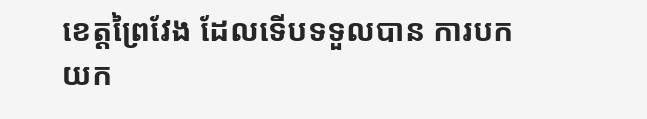ខេត្តព្រៃវែង ដែលទើបទទួលបាន ការបក
យក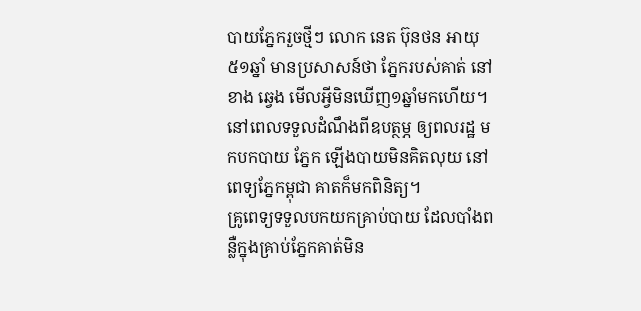បាយភ្នែករួចថ្មីៗ លោក នេត ប៊ុនថន អាយុ ៥១ឆ្នាំ មានប្រសាសន៍ថា ភ្នែករបស់គាត់ នៅខាង ឆ្វេង មើលអ្វីមិនឃើញ១ឆ្នាំមកហើយ។ នៅពេលទទួលដំណឹងពីឧបត្ថម្ភ ឲ្យពលរដ្ឋ មកបកបាយ ភ្នែក ឡើងបាយមិនគិតលុយ នៅពេទ្យភ្នែកម្ពុជា គាតក៏មកពិនិត្យ។
គ្រូពេទ្យទទួលបកយកគ្រាប់បាយ ដែលបាំងពន្លឺក្នុងគ្រាប់ភ្នែកគាត់មិន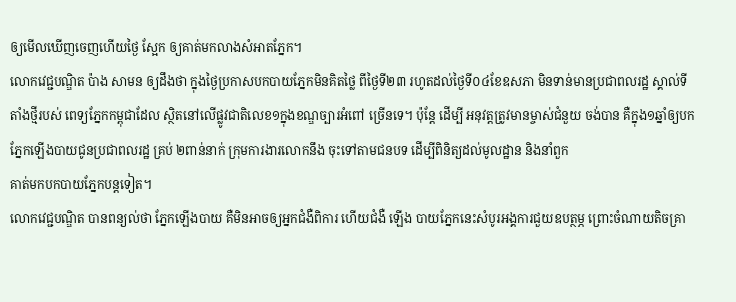ឲ្យមើលឃើញចេញហើយថ្ងៃ ស្អែក ឲ្យគាត់មកលាងសំអាតភ្នែក។
លោកវេជ្ជបណ្ឌិត ប៉ាង សាមន ឲ្យដឹងថា ក្នុងថ្ងៃប្រកាសបកបាយភ្នែកមិនគិតថ្លៃ ពីថ្ងៃទី២៣ រហូតដល់ថ្ងៃទី០៤ខែឧសភា មិនទាន់មានប្រជាពលរដ្ឋ ស្គាល់ទីតាំងថ្មីរបស់ ពេទ្យភ្នែកកម្ពុជាដែល ស្ថិតនៅលើផ្លូវជាតិលេខ១ក្នុងខណ្ឌច្បារអំពៅ ច្រើនទេ។ ប៉ុន្តែ ដើម្បី អនុវត្តត្រូវមានម្ចាស់ជំនួយ ចង់បាន គឺក្នុង១ឆ្នាំឲ្យបកភ្នែកឡើងបាយជូនប្រជាពលរដ្ឋ គ្រប់ ២ពាន់នាក់ ក្រុមការងារលោកនឹង ចុះទៅតាមជនបទ ដើម្បីពិនិត្យដល់មូលដ្ឋាន និងនាំពួក
គាត់មកបកបាយភ្នែកបន្តទៀត។
លោកវេជ្ជបណ្ឌិត បានពន្យល់ថា ភ្នែកឡើងបាយ គឺមិនអាចឲ្យអ្នកជំងឺពិការ ហើយជំងឺ ឡើង បាយភ្នែកនេះសំបូរអង្គការជួយឧបត្ថម្ភ ព្រោះចំណាយតិចគ្រា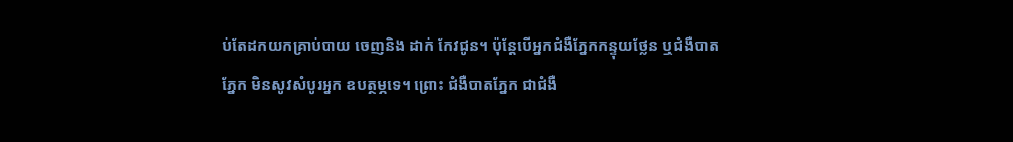ប់តែដកយកគ្រាប់បាយ ចេញនិង ដាក់ កែវជូន។ ប៉ុន្តែបើអ្នកជំងឺភ្នែកកន្ទុយថ្លែន ឬជំងឺបាតភ្នែក មិនសូវសំបូរអ្នក ឧបត្ថម្ភទេ។ ព្រោះ ជំងឺបាតភ្នែក ជាជំងឺ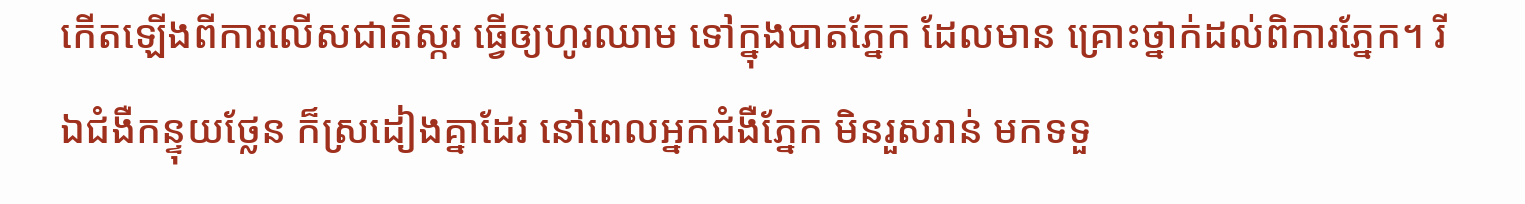កើតឡើងពីការលើសជាតិស្ករ ធ្វើឲ្យហូរឈាម ទៅក្នុងបាតភ្នែក ដែលមាន គ្រោះថ្នាក់ដល់ពិការភ្នែក។ រីឯជំងឺកន្ទុយថ្លែន ក៏ស្រដៀងគ្នាដែរ នៅពេលអ្នកជំងឺភ្នែក មិនរួសរាន់ មកទទួ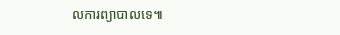លការព្យាបាលទេ៕